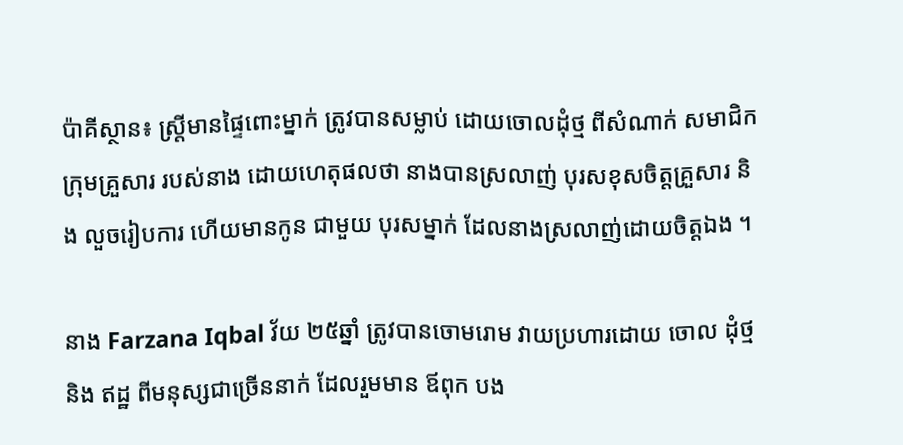ប៉ាគីស្ថាន៖ ស្រ្តីមានផ្ទៃពោះម្នាក់ ត្រូវបានសម្លាប់ ដោយចោលដុំថ្ម ពីសំណាក់ សមាជិកក្រុមគ្រួសារ របស់នាង ដោយហេតុផលថា នាងបានស្រលាញ់ បុរសខុសចិត្តគ្រួសារ និង លួចរៀបការ ហើយមានកូន ជាមួយ បុរសម្នាក់ ដែលនាងស្រលាញ់ដោយចិត្តឯង ។

នាង Farzana Iqbal វ័យ ២៥ឆ្នាំ ត្រូវបានចោមរោម វាយប្រហារដោយ ចោល ដុំថ្ម និង ឥដ្ឋ ពីមនុស្សជាច្រើននាក់ ដែលរួមមាន ឪពុក បង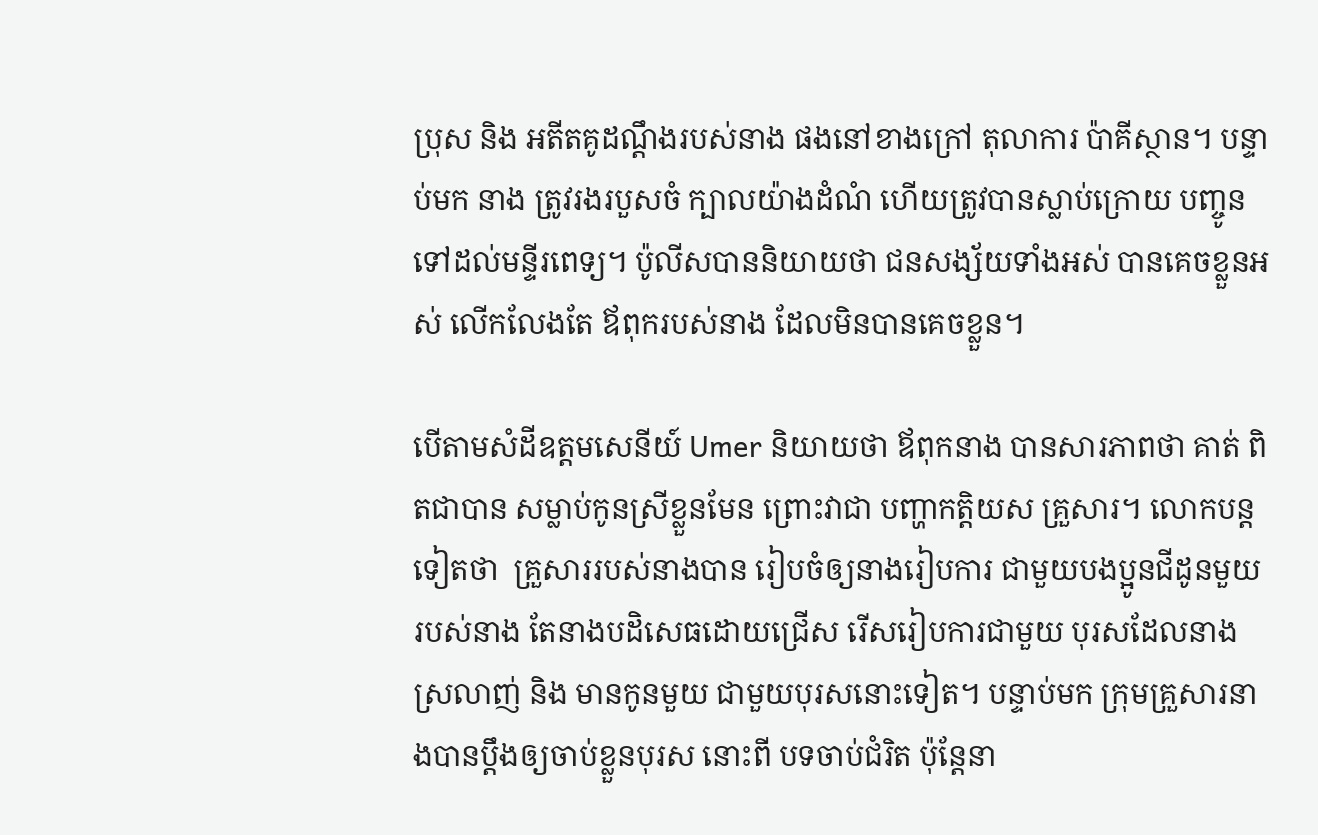ប្រុស និង អតីតគូដណ្តឹងរបស់នាង ផងនៅខាងក្រៅ តុលាការ ប៉ាគីស្ថាន។ បន្ទាប់មក នាង ត្រូវរងរបួសចំ ក្បាលយ៉ាងដំណំ ហើយត្រូវបានស្លាប់ក្រោយ បញ្ចូនទៅដល់មន្ទីរពេទ្យ។ ប៉ូលីសបាននិយាយថា ជនសង្ស័យទាំងអស់ បានគេចខ្លួនអស់ លើកលែងតែ ឪពុករបស់នាង ដែលមិនបានគេចខ្លួន។

បើតាមសំដីឧត្តមសេនីយ៍ Umer និយាយថា ឪពុកនាង បានសារភាពថា គាត់ ពិតជាបាន សម្លាប់កូនស្រីខ្លួនមែន ព្រោះវាជា បញ្ហាកត្តិយស គ្រួសារ។ លោកបន្តទៀតថា  គ្រួសាររបស់នាងបាន រៀបចំឲ្យនាងរៀបការ ជាមួយបងប្អូនជីដូនមួយ របស់នាង តែនាងបដិសេធដោយជ្រើស រើសរៀបការជាមួយ បុរសដែលនាងស្រលាញ់ និង មានកូនមួយ ជាមួយបុរសនោះទៀត។ បន្ទាប់មក ក្រុមគ្រួសារនាងបានប្តឹងឲ្យចាប់ខ្លួនបុរស នោះពី បទចាប់ជំរិត ប៉ុន្តែនា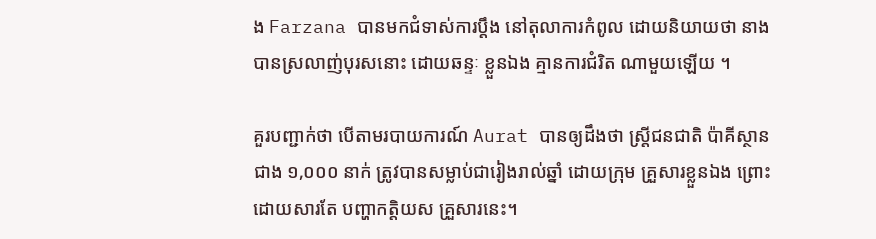ង Farzana បានមកជំទាស់ការប្តឹង នៅតុលាការកំពូល ដោយនិយាយថា នាងបានស្រលាញ់បុរសនោះ ដោយឆន្ទៈ ខ្លួនឯង គ្មានការជំរិត ណាមួយឡើយ ។

គួរបញ្ជាក់ថា បើតាមរបាយការណ៍ Aurat បានឲ្យដឹងថា ស្រ្តីជនជាតិ ប៉ាគីស្ថានជាង ១,០០០ នាក់ ត្រូវបានសម្លាប់ជារៀងរាល់ឆ្នាំ ដោយក្រុម គ្រួសារខ្លួនឯង ព្រោះដោយសារតែ បញ្ហាកត្តិយស គ្រួសារនេះ។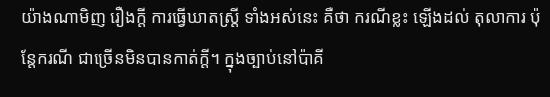យ៉ាងណាមិញ រឿងក្តី ការធ្វើឃាតស្រ្តី ទាំងអស់នេះ គឺថា ករណីខ្លះ ឡើងដល់ តុលាការ ប៉ុនែ្តករណី ជាច្រើនមិនបានកាត់ក្តី។ ក្នុងច្បាប់នៅប៉ាគី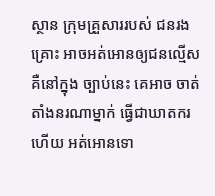ស្ថាន ក្រុមគ្រួសាររបស់ ជនរងគ្រោះ អាចអត់អោនឲ្យជនល្មើស គឺនៅក្នុង ច្បាប់នេះ គេអាច ចាត់តាំងនរណាម្នាក់ ធ្វើជាឃាតករ ហើយ អត់អោនទោ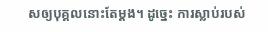សឲ្យបុគ្គលនោះតែម្តង។ ដូច្នេះ ការស្លាប់របស់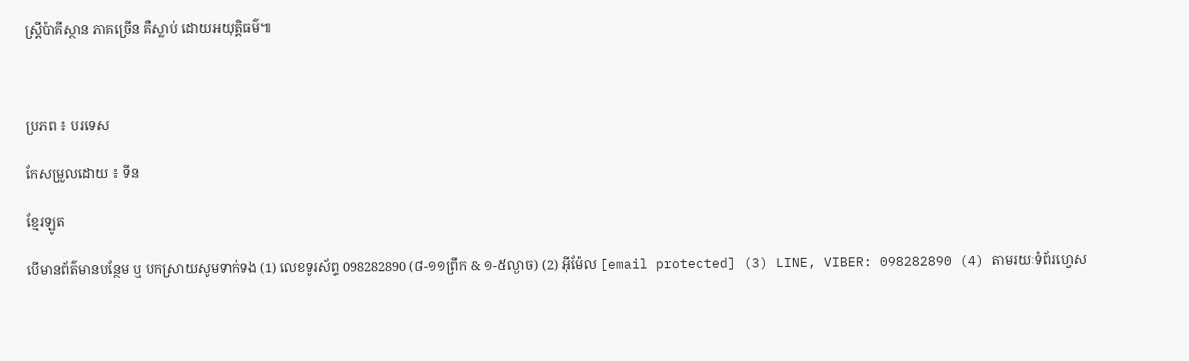ស្រ្តីប៉ាគីស្ថាន ភាគច្រើន គឺស្លាប់ ដោយអយុត្តិធម៌៕



ប្រភព ៖ បរទេស

កែសម្រួលដោយ ៖ ទីន

ខ្មែរឡូត

បើមានព័ត៌មានបន្ថែម ឬ បកស្រាយសូមទាក់ទង (1) លេខទូរស័ព្ទ 098282890 (៨-១១ព្រឹក & ១-៥ល្ងាច) (2) អ៊ីម៉ែល [email protected] (3) LINE, VIBER: 098282890 (4) តាមរយៈទំព័រហ្វេស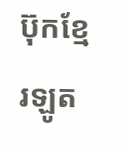ប៊ុកខ្មែរឡូត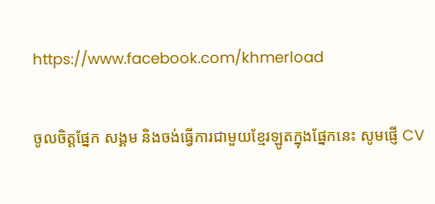https://www.facebook.com/khmerload

ចូលចិត្តផ្នែក សង្គម និងចង់ធ្វើការជាមួយខ្មែរឡូតក្នុងផ្នែកនេះ សូមផ្ញើ CV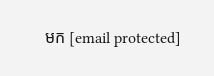មក [email protected]